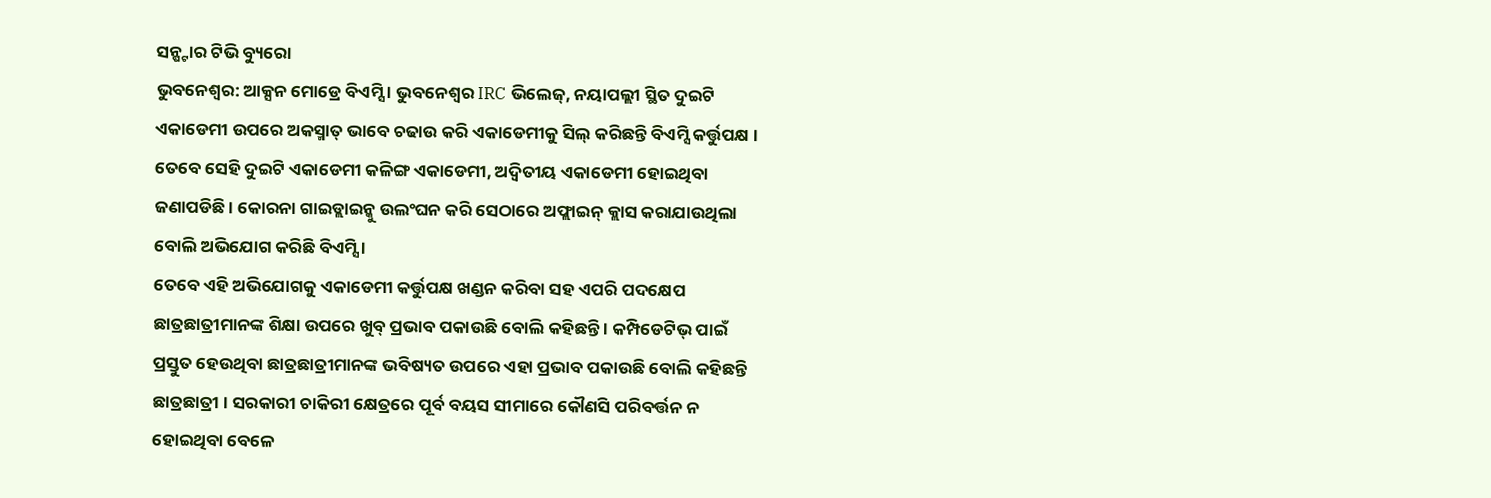ସନ୍ଷ୍ଟାର ଟିଭି ବ୍ୟୁରୋ
ଭୁବନେଶ୍ଵର: ଆକ୍ସନ ମୋଡ୍ରେ ବିଏମ୍ସି । ଭୁବନେଶ୍ଵର IRC ଭିଲେଜ୍, ନୟାପଲ୍ଲୀ ସ୍ଥିତ ଦୁଇଟି ଏକାଡେମୀ ଉପରେ ଅକସ୍ମାତ୍ ଭାବେ ଚଢାଉ କରି ଏକାଡେମୀକୁ ସିଲ୍ କରିଛନ୍ତି ବିଏମ୍ସି କର୍ତ୍ତୁପକ୍ଷ । ତେବେ ସେହି ଦୁଇଟି ଏକାଡେମୀ କଳିଙ୍ଗ ଏକାଡେମୀ, ଅଦ୍ଵିତୀୟ ଏକାଡେମୀ ହୋଇଥିବା ଜଣାପଡିଛି । କୋରନା ଗାଇଡ୍ଲାଇନ୍କୁ ଉଲଂଘନ କରି ସେଠାରେ ଅଫ୍ଲାଇନ୍ କ୍ଲାସ କରାଯାଉଥିଲା ବୋଲି ଅଭିଯୋଗ କରିଛି ବିଏମ୍ସି ।
ତେବେ ଏହି ଅଭିଯୋଗକୁ ଏକାଡେମୀ କର୍ତ୍ତୁପକ୍ଷ ଖଣ୍ଡନ କରିବା ସହ ଏପରି ପଦକ୍ଷେପ ଛାତ୍ରଛାତ୍ରୀମାନଙ୍କ ଶିକ୍ଷା ଉପରେ ଖୁବ୍ ପ୍ରଭାବ ପକାଉଛି ବୋଲି କହିଛନ୍ତି । କମ୍ପିଡେଟିଭ୍ ପାଇଁ ପ୍ରସ୍ତୁତ ହେଉଥିବା ଛାତ୍ରଛାତ୍ରୀମାନଙ୍କ ଭବିଷ୍ୟତ ଉପରେ ଏହା ପ୍ରଭାବ ପକାଉଛି ବୋଲି କହିଛନ୍ତି ଛାତ୍ରଛାତ୍ରୀ । ସରକାରୀ ଚାକିରୀ କ୍ଷେତ୍ରରେ ପୂର୍ବ ବୟସ ସୀମାରେ କୌଣସି ପରିବର୍ତ୍ତନ ନ ହୋଇଥିବା ବେଳେ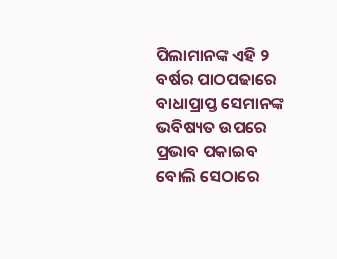ପିଲାମାନଙ୍କ ଏହି ୨ ବର୍ଷର ପାଠପଢାରେ ବାଧାପ୍ରାପ୍ତ ସେମାନଙ୍କ ଭବିଷ୍ୟତ ଉପରେ ପ୍ରଭାବ ପକାଇବ ବୋଲି ସେଠାରେ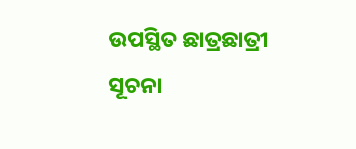ଉପସ୍ଥିତ ଛାତ୍ରଛାତ୍ରୀ ସୂଚନା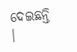ଦେଇଛନ୍ତି ।